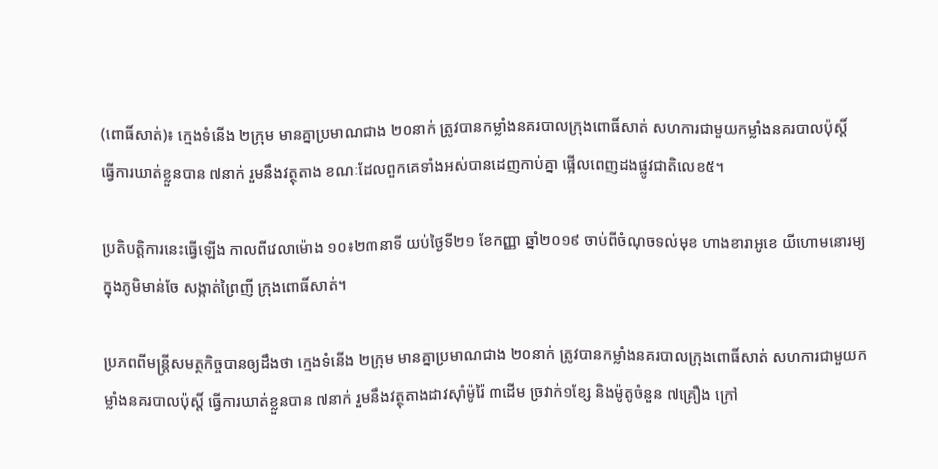(ពោធិ៍សាត់)៖ ក្មេងទំនើង ២ក្រុម មានគ្នាប្រមាណជាង ២០នាក់ ត្រូវបានកម្លាំងនគរបាលក្រុងពោធិ៍សាត់ សហការជាមួយកម្លាំងនគរបាលប៉ុស្តិ៍ ធ្វើការឃាត់ខ្លួនបាន ៧នាក់ រួមនឹងវត្ថុតាង ខណៈដែលពួកគេទាំងអស់បានដេញកាប់គ្នា ផ្អើលពេញដងផ្លូវជាតិលេខ៥។

ប្រតិបត្តិការនេះធ្វើឡើង កាលពីវេលាម៉ោង ១០៖២៣នាទី យប់ថ្ងៃទី២១ ខែកញ្ញា ឆ្នាំ២០១៩ ចាប់ពីចំណុចទល់មុខ ហាងខារាអូខេ យីហោមនោរម្យ ក្នុងភូមិមាន់ចែ សង្កាត់ព្រៃញី ក្រុងពោធិ៍សាត់។

ប្រភពពីមន្ត្រីសមត្ថកិច្ចបានឲ្យដឹងថា ក្មេងទំនើង ២ក្រុម មានគ្នាប្រមាណជាង ២០នាក់ ត្រូវបានកម្លាំងនគរបាលក្រុងពោធិ៍សាត់ សហការជាមួយកម្លាំងនគរបាលប៉ុស្តិ៍ ធ្វើការឃាត់ខ្លួនបាន ៧នាក់ រួមនឹងវត្ថុតាងដាវស៊ាំម៉ូរ៉ៃ ៣ដើម ច្រវាក់១ខ្សែ និងម៉ូតូចំនួន ៧គ្រឿង ក្រៅ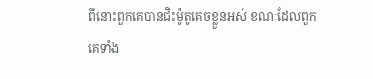ពីនោះពួកគេបានជិះម៉ូតូគេចខ្លួនអស់ ខណៈដែលពួកគេទាំង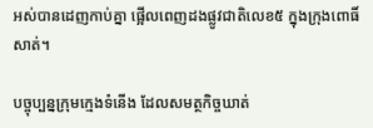អស់បានដេញកាប់គ្នា ផ្អើលពេញដងផ្លូវជាតិលេខ៥ ក្នុងក្រុងពោធិ៍សាត់។

បច្ចុប្បន្នក្រុមក្មេងទំនើង ដែលសមត្ថកិច្ចឃាត់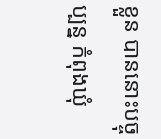ខ្លួន បាននោះបច្ចុប្បន្ន កំពុងឃុំ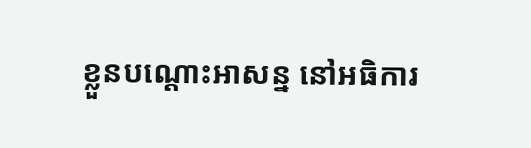ខ្លួនបណ្តោះអាសន្ន នៅអធិការ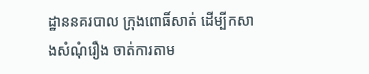ដ្ឋាននគរបាល ក្រុងពោធិ៍សាត់ ដើម្បីកសាងសំណុំរឿង ចាត់ការតាម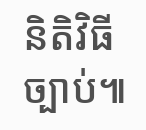និតិវិធីច្បាប់៕